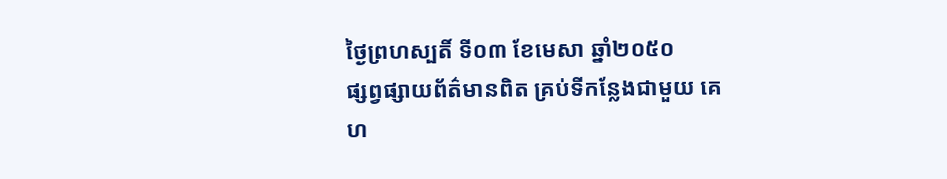ថ្ងៃព្រហស្បតិ៍ ទី០៣ ខែមេសា ឆ្នាំ២០៥០
ផ្សព្វផ្សាយព័ត៌មានពិត គ្រប់ទីកន្លែងជាមួយ គេហ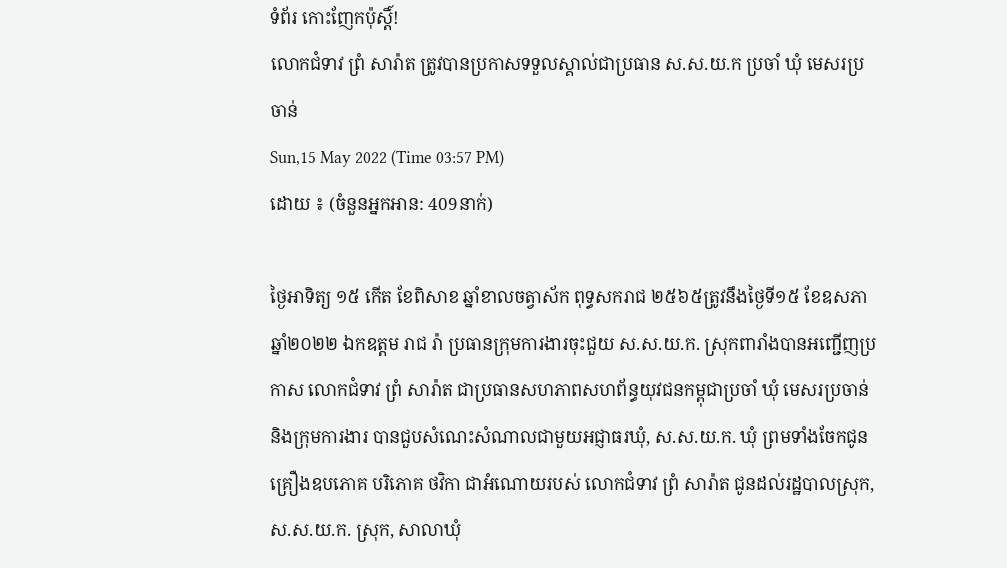ទំព័រ កោះញែកប៉ុស្តិ៍!
លោកជំទាវ ព្រំ សារ៉ាត ត្រូវបានប្រកាសទទួលស្គាល់ជាប្រធាន ស.ស.យ.ក ប្រចាំ ឃុំ មេសរប្រចាន់
Sun,15 May 2022 (Time 03:57 PM)
ដោយ ៖ (ចំនួនអ្នកអាន: 409នាក់)

ថ្ងៃអាទិត្យ ១៥ កើត ខែពិសាខ ឆ្នាំខាលចត្វាស័ក ពុទ្ធសករាជ ២៥៦៥ត្រូវនឹងថ្ងៃទី១៥ ខែឧសភា ឆ្នាំ២០២២ ឯកឧត្តម រាជ រ៉ា ប្រធានក្រុមការងារចុះជួយ ស.ស.យ.ក. ស្រុកពារាំងបានអញ្ជើញប្រកាស លោកជំទាវ ព្រំ សារ៉ាត ជាប្រធានសហភាពសហព័ន្ធយុវជនកម្ពុជាប្រចាំ ឃុំ មេសរប្រចាន់ និងក្រុមការងារ បានជួបសំណេះសំណាលជាមួយអជ្ញាធរឃុំ, ស.ស.យ.ក. ឃុំ ព្រមទាំងចែកជូនគ្រឿងឧបភោគ បរិភោគ ថវិកា ជាអំណោយរបស់ លោកជំទាវ ព្រំ សារ៉ាត ជូនដល់រដ្ឋបាលស្រុក, ស.ស.យ.ក. ស្រុក, សាលាឃុំ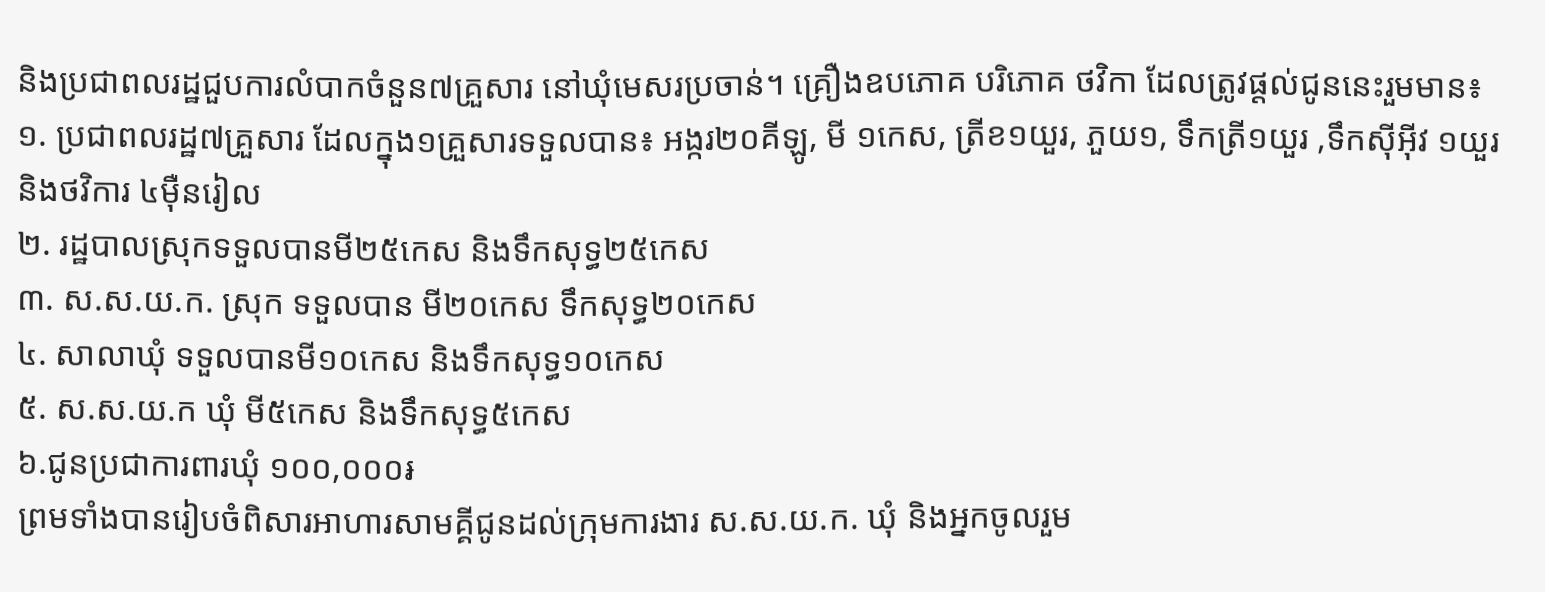និងប្រជាពលរដ្ឋជួបការលំបាកចំនួន៧គ្រួសារ នៅឃុំមេសរប្រចាន់។ គ្រឿងឧបភោគ បរិភោគ ថវិកា ដែលត្រូវផ្តល់ជូននេះរួមមាន៖
១. ប្រជាពលរដ្ឋ៧គ្រួសារ ដែលក្នុង១គ្រួសារទទួលបាន៖ អង្ករ២០គីឡូ, មី ១កេស, ត្រីខ១យួរ, ភួយ១, ទឹកត្រី១យួរ ,ទឹកស៊ីអ៊ីវ ១យួរ និងថវិការ ៤ម៉ឺនរៀល
២. រដ្ឋបាលស្រុកទទួលបានមី២៥កេស និងទឹកសុទ្ធ២៥កេស
៣. ស.ស.យ.ក. ស្រុក ទទួលបាន មី២០កេស ទឹកសុទ្ធ២០កេស
៤. សាលាឃុំ ទទួលបានមី១០កេស និងទឹកសុទ្ធ១០កេស
៥. ស.ស.យ.ក ឃុំ មី៥កេស និងទឹកសុទ្ធ៥កេស
៦.ជូនប្រជាការពារឃុំ ១០០,០០០៛
ព្រមទាំងបានរៀបចំពិសារអាហារសាមគ្គីជូនដល់ក្រុមការងារ ស.ស.យ.ក. ឃុំ និងអ្នកចូលរួម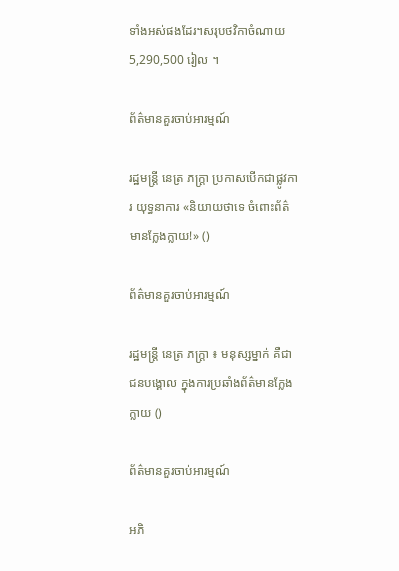ទាំងអស់ផងដែរ។សរុបថវិកាចំណាយ5,290,500 រៀល ។

ព័ត៌មានគួរចាប់អារម្មណ៍

រដ្ឋមន្ត្រី នេត្រ ភក្ត្រា ប្រកាសបើកជាផ្លូវការ យុទ្ធនាការ «និយាយថាទេ ចំពោះព័ត៌មានក្លែងក្លាយ!» ()

ព័ត៌មានគួរចាប់អារម្មណ៍

រដ្ឋមន្ត្រី នេត្រ ភក្ត្រា ៖ មនុស្សម្នាក់ គឺជាជនបង្គោល ក្នុងការប្រឆាំងព័ត៌មានក្លែងក្លាយ ()

ព័ត៌មានគួរចាប់អារម្មណ៍

អភិ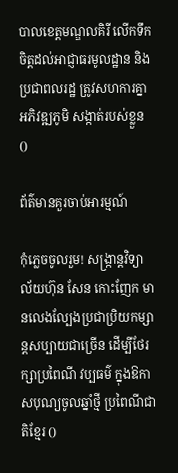បាលខេត្តមណ្ឌលគិរី លើកទឹកចិត្តដល់អាជ្ញាធរមូលដ្ឋាន និងប្រជាពលរដ្ឋ ត្រូវសហការគ្នាអភិវឌ្ឍភូមិ សង្កាត់របស់ខ្លួន ()

ព័ត៌មានគួរចាប់អារម្មណ៍

កុំភ្លេចចូលរួម! សង្ក្រាន្តវិទ្យាល័យហ៊ុន សែន កោះញែក មានលេងល្បែងប្រជាប្រិយកម្សាន្តសប្បាយជាច្រើន ដើម្បីថែរក្សាប្រពៃណី វប្បធម៌ ក្នុងឱកាសបុណ្យចូលឆ្នាំថ្មី ប្រពៃណីជាតិខ្មែរ ()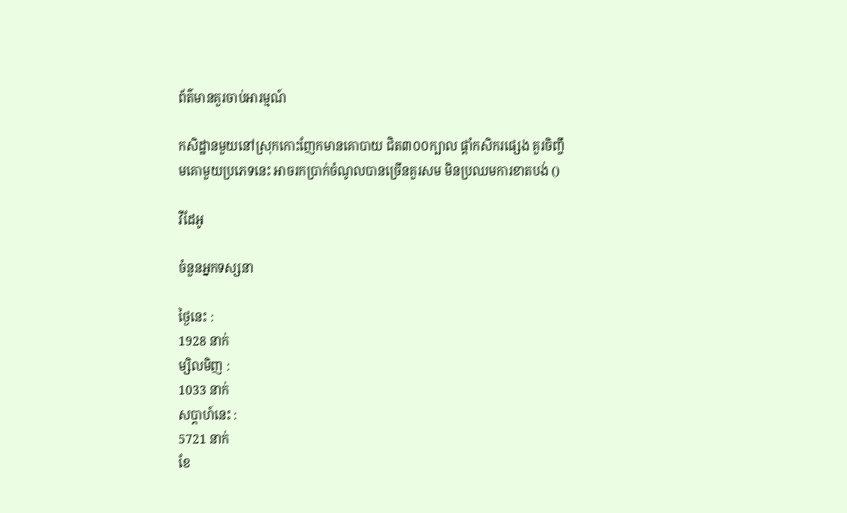ព័ត៌មានគួរចាប់អារម្មណ៍

កសិដ្ឋានមួយនៅស្រុកកោះញែកមានគោបាយ ជិត៣០០ក្បាល ផ្ដាំកសិករផ្សេង គួរចិញ្ចឹមគោមួយប្រភេទនេះ អាចរកប្រាក់ចំណូលបានច្រើនគួរសម មិនប្រឈមការខាតបង់ ()

វីដែអូ

ចំនួនអ្នកទស្សនា

ថ្ងៃនេះ :
1928 នាក់
ម្សិលមិញ :
1033 នាក់
សប្តាហ៍នេះ :
5721 នាក់
ខែ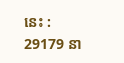នេះ :
29179 នា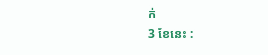ក់
3 ខែនេះ :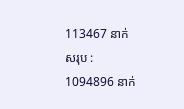113467 នាក់
សរុប :
1094896 នាក់